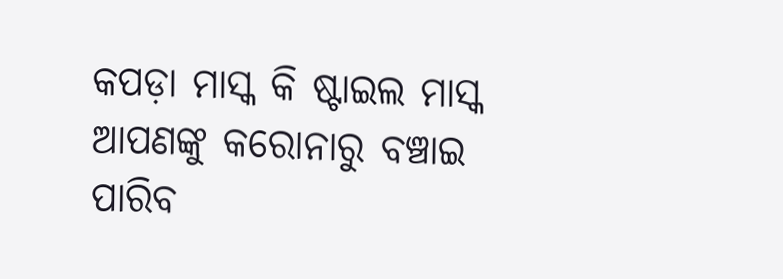କପଡ଼ା ମାସ୍କ କି ଷ୍ଟାଇଲ ମାସ୍କ ଆପଣଙ୍କୁ କରୋନାରୁ ବଞ୍ଚାଇ ପାରିବ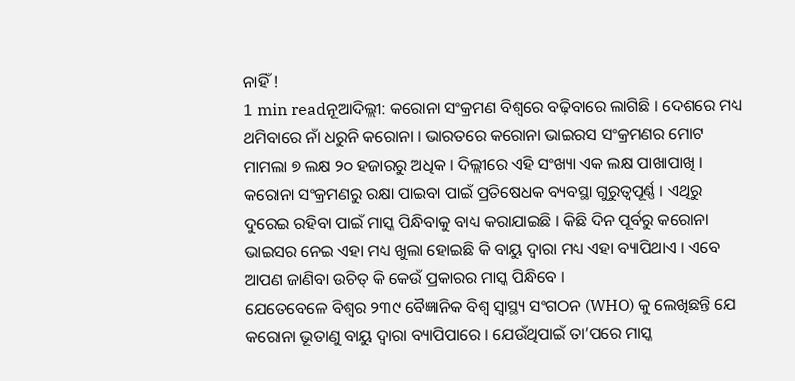ନାହିଁ !
1 min readନୂଆଦିଲ୍ଲୀ: କରୋନା ସଂକ୍ରମଣ ବିଶ୍ୱରେ ବଢ଼ିବାରେ ଲାଗିଛି । ଦେଶରେ ମଧ୍ୟ ଥମିବାରେ ନାଁ ଧରୁନି କରୋନା । ଭାରତରେ କରୋନା ଭାଇରସ ସଂକ୍ରମଣର ମୋଟ ମାମଲା ୭ ଲକ୍ଷ ୨୦ ହଜାରରୁ ଅଧିକ । ଦିଲ୍ଲୀରେ ଏହି ସଂଖ୍ୟା ଏକ ଲକ୍ଷ ପାଖାପାଖି । କରୋନା ସଂକ୍ରମଣରୁ ରକ୍ଷା ପାଇବା ପାଇଁ ପ୍ରତିଷେଧକ ବ୍ୟବସ୍ଥା ଗୁରୁତ୍ୱପୂର୍ଣ୍ଣ । ଏଥିରୁ ଦୁରେଇ ରହିବା ପାଇଁ ମାସ୍କ ପିନ୍ଧିବାକୁ ବାଧ୍ୟ କରାଯାଇଛି । କିଛି ଦିନ ପୂର୍ବରୁ କରୋନା ଭାଇସର ନେଇ ଏହା ମଧ୍ୟ ଖୁଲା ହୋଇଛି କି ବାୟୁ ଦ୍ୱାରା ମଧ୍ୟ ଏହା ବ୍ୟାପିଥାଏ । ଏବେ ଆପଣ ଜାଣିବା ଉଚିତ୍ କି କେଉଁ ପ୍ରକାରର ମାସ୍କ ପିନ୍ଧିବେ ।
ଯେତେବେଳେ ବିଶ୍ୱର ୨୩୯ ବୈଜ୍ଞାନିକ ବିଶ୍ୱ ସ୍ୱାସ୍ଥ୍ୟ ସଂଗଠନ (WHO) କୁ ଲେଖିଛନ୍ତି ଯେ କରୋନା ଭୂତାଣୁ ବାୟୁ ଦ୍ୱାରା ବ୍ୟାପିପାରେ । ଯେଉଁଥିପାଇଁ ତା’ପରେ ମାସ୍କ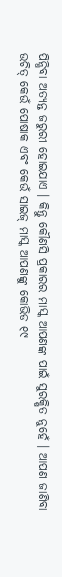ପିନ୍ଧିବା ଅତ୍ୟନ୍ତ ଜରୁରୀ ହୋଇଯାଏ । କିନ୍ତୁ କୌଣସି ପ୍ରକାରର ମାସ୍କ ଆପଣଙ୍କ ପାଇଁ ସୁରକ୍ଷିତ ନୁହେଁ । ଆପଣ ଜାଣିବା ଉଚିତ୍ କେଉଁ ପୋଷାକ ଏବଂ କେଉଁ ସାଇଜ୍ ମାସ୍କ ଆପଣଙ୍କୁ କୋଭିଡ ୧୯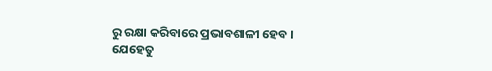ରୁ ରକ୍ଷା କରିବାରେ ପ୍ରଭାବଶାଳୀ ହେବ ।
ଯେହେତୁ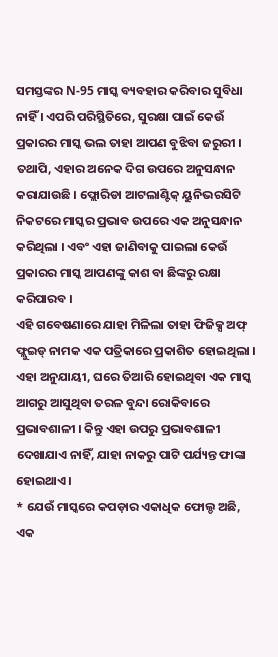ସମସ୍ତଙ୍କର N-95 ମାସ୍କ ବ୍ୟବହାର କରିବାର ସୁବିଧା ନାହିଁ । ଏପରି ପରିସ୍ଥିତିରେ, ସୁରକ୍ଷା ପାଇଁ କେଉଁ ପ୍ରକାରର ମାସ୍କ ଭଲ ତାହା ଆପଣ ବୁଝିବା ଜରୁରୀ । ତଥାପି, ଏହାର ଅନେକ ଦିଗ ଉପରେ ଅନୁସନ୍ଧାନ କରାଯାଉଛି । ଫ୍ଲୋରିଡା ଆଟଲାଣ୍ଟିକ୍ ୟୁନିଭରସିଟି ନିକଟରେ ମାସ୍କର ପ୍ରଭାବ ଉପରେ ଏକ ଅନୁସନ୍ଧାନ କରିଥିଲା । ଏବଂ ଏହା ଜାଣିବାକୁ ପାଇଲା କେଉଁ ପ୍ରକାରର ମାସ୍କ ଆପଣଙ୍କୁ କାଶ ବା ଛିଙ୍କରୁ ରକ୍ଷା କରିପାରବ ।
ଏହି ଗବେଷଣାରେ ଯାହା ମିଳିଲା ତାହା ଫିଜିକ୍ସ ଅଫ୍ ଫ୍ଲୁଇଡ୍ ନାମକ ଏକ ପତ୍ରିକାରେ ପ୍ରକାଶିତ ହୋଇଥିଲା । ଏହା ଅନୁଯାୟୀ, ଘରେ ତିଆରି ହୋଇଥିବା ଏକ ମାସ୍କ ଆଗରୁ ଆସୁଥିବା ତରଳ ବୁନ୍ଦା ରୋକିବାରେ ପ୍ରଭାବଶାଳୀ । କିନ୍ତୁ ଏହା ଉପରୁ ପ୍ରଭାବଶାଳୀ ଦେଖାଯାଏ ନାହିଁ, ଯାହା ନାକରୁ ପାଟି ପର୍ଯ୍ୟନ୍ତ ଫାଙ୍କା ହୋଇଥାଏ ।
* ଯେଉଁ ମାସ୍କରେ କପଡ଼ାର ଏକାଧିକ ଫୋଲ୍ଡ ଅଛି, ଏକ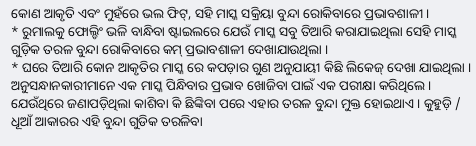କୋଣ ଆକୃତି ଏବଂ ମୁହଁରେ ଭଲ ଫିଟ୍, ସହି ମାସ୍କ ସକ୍ରିୟା ବୁନ୍ଦା ରୋକିବାରେ ପ୍ରଭାବଶାଳୀ ।
* ରୁମାଲକୁ ଫୋଲ୍ଡିଂ ଭଳି ବାନ୍ଧିବା ଷ୍ଟାଇଲରେ ଯେଉଁ ମାସ୍କ ସବୁ ତିଆରି କରାଯାଇଥିଲା ସେହି ମାସ୍କ ଗୁଡ଼ିକ ତରଳ ବୁନ୍ଦା ରୋକିବାରେ କମ୍ ପ୍ରଭାବଶାଳୀ ଦେଖାଯାଉଥିଲା ।
* ଘରେ ତିଆରି କୋନ ଆକୃତିର ମାସ୍କ ରେ କପଡ଼ାର ଗୁଣ ଅନୁଯାୟୀ କିଛି ଲିକେଜ୍ ଦେଖା ଯାଇଥିଲା ।
ଅନୁସନ୍ଧାନକାରୀମାନେ ଏକ ମାସ୍କ ପିନ୍ଧିବାର ପ୍ରଭାବ ଖୋଜିବା ପାଇଁ ଏକ ପରୀକ୍ଷା କରିଥିଲେ । ଯେଉଁଥିରେ ଜଣାପଡ଼ିଥିଲା କାଶିବା କି ଛିଙ୍କିବା ପରେ ଏହାର ତରଳ ବୁନ୍ଦା ମୁକ୍ତ ହୋଇଥାଏ । କୁହୁଡ଼ି / ଧୂଆଁ ଆକାରର ଏହି ବୁନ୍ଦା ଗୁଡିକ ତରଳିବା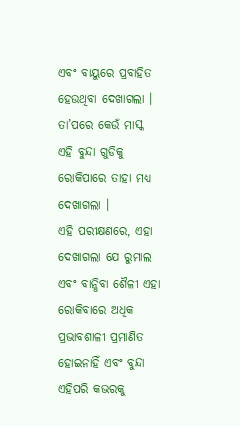ଏବଂ ବାୟୁରେ ପ୍ରବାହିତ ହେଉଥିବା ଦେଖାଗଲା । ତା’ପରେ କେଉଁ ମାସ୍କ ଏହି ବୁନ୍ଦା ଗୁଡିକୁ ରୋକିପାରେ ତାହା ମଧ୍ୟ ଦେଖାଗଲା ।
ଏହି ପରୀକ୍ଷଣରେ, ଏହା ଦେଖାଗଲା ଯେ ରୁମାଲ ଏବଂ ବାନ୍ଧିବା ଶୈଳୀ ଏହା ରୋକିବାରେ ଅଧିକ ପ୍ରଭାବଶାଳୀ ପ୍ରମାଣିତ ହୋଇନାହିଁ ଏବଂ ବୁନ୍ଦା ଏହିପରି କଭରକୁ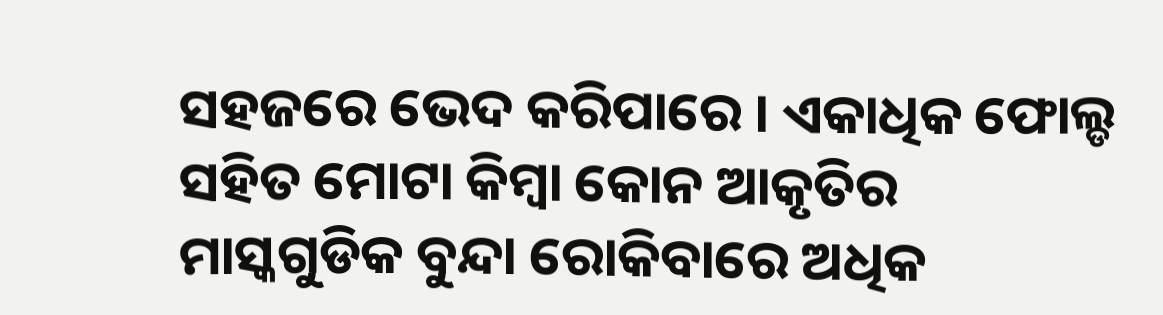ସହଜରେ ଭେଦ କରିପାରେ । ଏକାଧିକ ଫୋଲ୍ଡ ସହିତ ମୋଟା କିମ୍ବା କୋନ ଆକୃତିର ମାସ୍କଗୁଡିକ ବୁନ୍ଦା ରୋକିବାରେ ଅଧିକ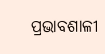ପ୍ରଭାବଶାଳୀ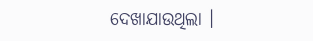ଦେଖାଯାଉଥିଲା ।